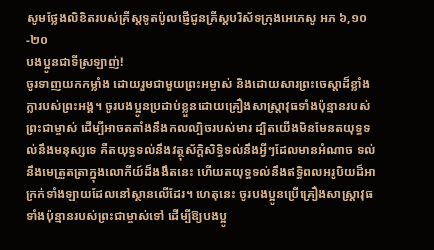សូមថ្លែងលិខិតរបស់គ្រីស្ដទូតប៉ូលផ្ញើជូនគ្រីស្ដបរិស័ទក្រុងអេភេសូ អភ ៦,១០-២០
បងប្អូនជាទីស្រឡាញ់!
ចូរទាញយកកម្លាំង ដោយរួមជាមួយព្រះអម្ចាស់ និងដោយសារព្រះចេស្ដាដ៏ខ្លាំងក្លារបស់ព្រះអង្គ។ ចូរបងប្អូនប្រដាប់ខ្លួនដោយគ្រឿងសាស្ត្រាវុធទាំងប៉ុន្មានរបស់ព្រះជាម្ចាស់ ដើម្បីអាចតតាំងនឹងកលល្បិចរបស់មារ ដ្បិតយើងមិនមែនតយុទ្ធទល់នឹងមនុស្សទេ គឺតយុទ្ធទល់នឹងវត្ថុស័ក្តិសិទ្ធិទល់នឹងអ្វីៗដែលមានអំណាច ទល់នឹងមេត្រួតត្រាក្នុងលោកីយ៍ដ៏ងងឹតនេះ ហើយតយុទ្ធទល់នឹងឥទ្ធិពលអរូបិយដ៏អាក្រក់ទាំងឡាយដែលនៅស្ថានលើដែរ។ ហេតុនេះ ចូរបងប្អូនប្រើគ្រឿងសាស្ត្រាវុធទាំងប៉ុន្មានរបស់ព្រះជាម្ចាស់ទៅ ដើម្បីឱ្យបងប្អូ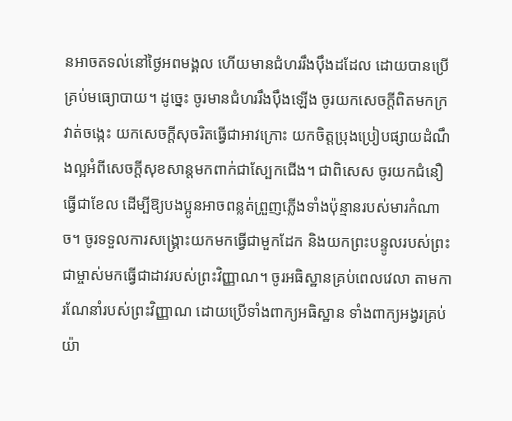នអាចតទល់នៅថ្ងៃអពមង្គល ហើយមានជំហររឹងប៉ឹងដដែល ដោយបានប្រើគ្រប់មធ្យោបាយ។ ដូច្នេះ ចូរមានជំហររឹងប៉ឹងឡើង ចូរយកសេចក្ដីពិតមកក្រវាត់ចង្កេះ យកសេចក្ដីសុចរិតធ្វើជាអាវក្រោះ យកចិត្តប្រុងប្រៀបផ្សាយដំណឹងល្អអំពីសេចក្ដីសុខសាន្តមកពាក់ជាស្បែកជើង។ ជាពិសេស ចូរយកជំនឿធ្វើជាខែល ដើម្បីឱ្យបងប្អូនអាចពន្លត់ព្រួញភ្លើងទាំងប៉ុន្មានរបស់មារកំណាច។ ចូរទទួលការសង្គ្រោះយកមកធ្វើជាមួកដែក និងយកព្រះបន្ទូលរបស់ព្រះជាម្ចាស់មកធ្វើជាដាវរបស់ព្រះវិញ្ញាណ។ ចូរអធិស្ឋានគ្រប់ពេលវេលា តាមការណែនាំរបស់ព្រះវិញ្ញាណ ដោយប្រើទាំងពាក្យអធិស្ឋាន ទាំងពាក្យអង្វរគ្រប់យ៉ា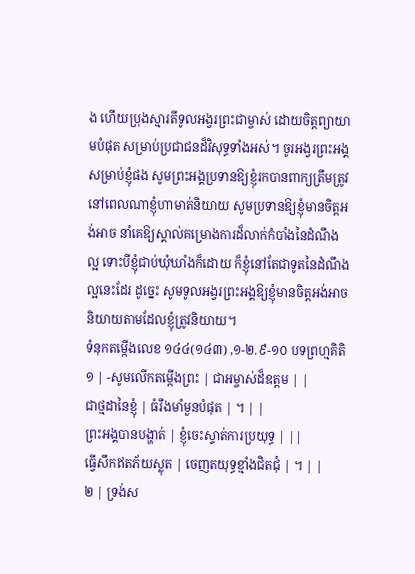ង ហើយប្រុងស្មារតីទូលអង្វរព្រះជាម្ចាស់ ដោយចិត្តព្យាយាមបំផុត សម្រាប់ប្រជាជនដ៏វិសុទ្ធទាំងអស់។ ចូរអង្វរព្រះអង្គសម្រាប់ខ្ញុំផង សូមព្រះអង្គប្រទានឱ្យខ្ញុំរកបានពាក្យត្រឹមត្រូវ នៅពេលណាខ្ញុំហាមាត់និយាយ សូមប្រទានឱ្យខ្ញុំមានចិត្តអង់អាច នាំគេឱ្យស្គាល់គម្រោងការដ៏លាក់កំបាំងនៃដំណឹងល្អ ទោះបីខ្ញុំជាប់ឃុំឃាំងក៏ដោយ ក៏ខ្ញុំនៅតែជាទូតនៃដំណឹងល្អនេះដែរ ដូច្នេះ សូមទូលអង្វរព្រះអង្គឱ្យខ្ញុំមានចិត្តអង់អាច និយាយតាមដែលខ្ញុំត្រូវនិយាយ។
ទំនុកតម្កើងលេខ ១៤៤(១៤៣) ,១-២.៩-១០ បទព្រហ្មគិតិ
១ | -សូមលើកតម្កើងព្រះ | ជាអម្ចាស់ដ៏ឧត្តម | |
ជាថ្មដានៃខ្ញុំ | ធំរឹងមាំមួនបំផុត | ។ | |
ព្រះអង្គបានបង្ហាត់ | ខ្ញុំចេះស្ទាត់ការប្រយុទ្ធ | ||
ធ្វើសឹកឥតភ័យស្លុត | ចេញតយុទ្ធខ្មាំងជិតជុំ | ។ | |
២ | ទ្រង់ស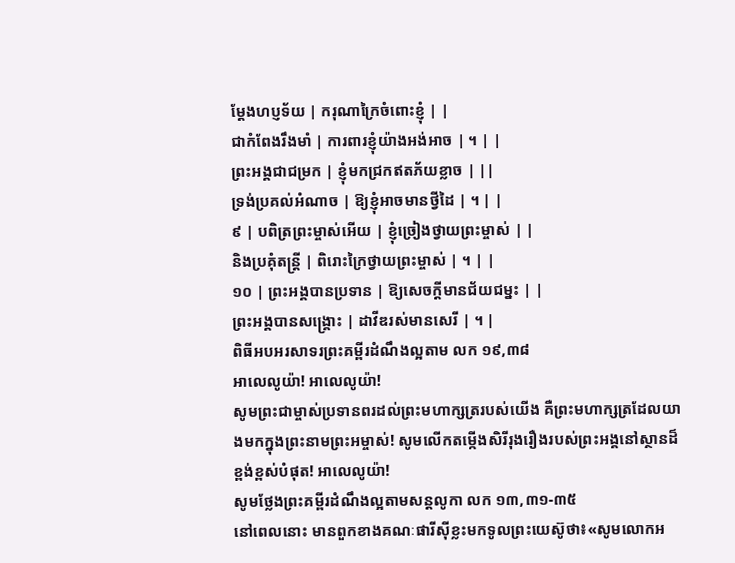ម្ដែងហប្ញទ័យ | ករុណាក្រៃចំពោះខ្ញុំ | |
ជាកំពែងរឹងមាំ | ការពារខ្ញុំយ៉ាងអង់អាច | ។ | |
ព្រះអង្គជាជម្រក | ខ្ញុំមកជ្រកឥតភ័យខ្លាច | ||
ទ្រង់ប្រគល់អំណាច | ឱ្យខ្ញុំអាចមានថ្វីដៃ | ។ | |
៩ | បពិត្រព្រះម្ចាស់អើយ | ខ្ញុំច្រៀងថ្វាយព្រះម្ចាស់ | |
និងប្រគុំតន្រ្ដី | ពិរោះក្រៃថ្វាយព្រះម្ចាស់ | ។ | |
១០ | ព្រះអង្គបានប្រទាន | ឱ្យសេចក្ដីមានជ័យជម្នះ | |
ព្រះអង្គបានសង្គ្រោះ | ដាវីឌរស់មានសេរី | ។ |
ពិធីអបអរសាទរព្រះគម្ពីរដំណឹងល្អតាម លក ១៩,៣៨
អាលេលូយ៉ា! អាលេលូយ៉ា!
សូមព្រះជាម្ចាស់ប្រទានពរដល់ព្រះមហាក្សត្ររបស់យើង គឺព្រះមហាក្សត្រដែលយាងមកក្នុងព្រះនាមព្រះអម្ចាស់! សូមលើកតម្កើងសិរីរុងរឿងរបស់ព្រះអង្គនៅស្ថានដ៏ខ្ពង់ខ្ពស់បំផុត! អាលេលូយ៉ា!
សូមថ្លែងព្រះគម្ពីរដំណឹងល្អតាមសន្តលូកា លក ១៣,៣១-៣៥
នៅពេលនោះ មានពួកខាងគណៈផារីស៊ីខ្លះមកទូលព្រះយេស៊ូថា៖«សូមលោកអ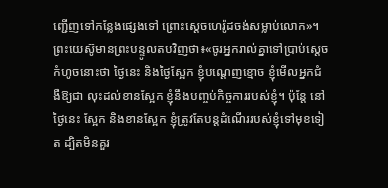ញ្ជើញទៅកន្លែងផ្សេងទៅ ព្រោះស្ដេចហេរ៉ូដចង់សម្លាប់លោក»។ ព្រះយេស៊ូមានព្រះបន្ទូលតបវិញថា៖«ចូរអ្នករាល់គ្នាទៅប្រាប់ស្ដេចកំហូចនោះថា ថ្ងៃនេះ និងថ្ងៃស្អែក ខ្ញុំបណ្ដេញខ្មោច ខ្ញុំមើលអ្នកជំងឺឱ្យជា លុះដល់ខានស្អែក ខ្ញុំនឹងបញ្ចប់កិច្ចការរបស់ខ្ញុំ។ ប៉ុន្តែ នៅថ្ងៃនេះ ស្អែក និងខានស្អែក ខ្ញុំត្រូវតែបន្ដដំណើររបស់ខ្ញុំទៅមុខទៀត ដ្បិតមិនគួរ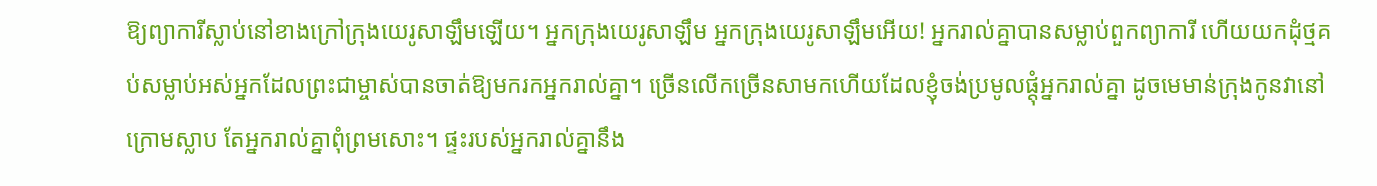ឱ្យព្យាការីស្លាប់នៅខាងក្រៅក្រុងយេរូសាឡឹមឡើយ។ អ្នកក្រុងយេរូសាឡឹម អ្នកក្រុងយេរូសាឡឹមអើយ! អ្នករាល់គ្នាបានសម្លាប់ពួកព្យាការី ហើយយកដុំថ្មគប់សម្លាប់អស់អ្នកដែលព្រះជាម្ចាស់បានចាត់ឱ្យមករកអ្នករាល់គ្នា។ ច្រើនលើកច្រើនសាមកហើយដែលខ្ញុំចង់ប្រមូលផ្ដុំអ្នករាល់គ្នា ដូចមេមាន់ក្រុងកូនវានៅក្រោមស្លាប តែអ្នករាល់គ្នាពុំព្រមសោះ។ ផ្ទះរបស់អ្នករាល់គ្នានឹង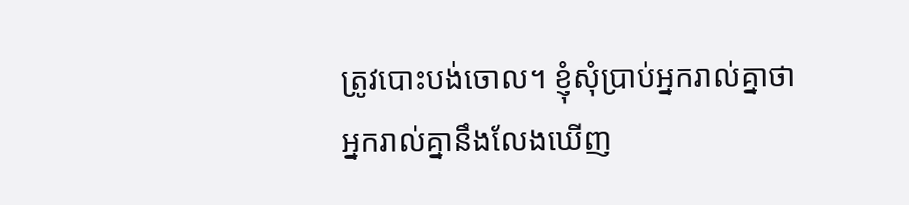ត្រូវបោះបង់ចោល។ ខ្ញុំសុំប្រាប់អ្នករាល់គ្នាថា អ្នករាល់គ្នានឹងលែងឃើញ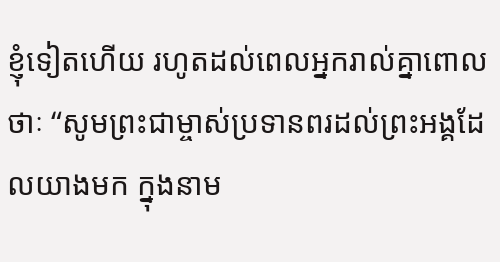ខ្ញុំទៀតហើយ រហូតដល់ពេលអ្នករាល់គ្នាពោលថាៈ “សូមព្រះជាម្ចាស់ប្រទានពរដល់ព្រះអង្គដែលយាងមក ក្នុងនាម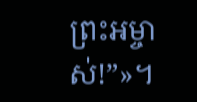ព្រះអម្ចាស់!”»។